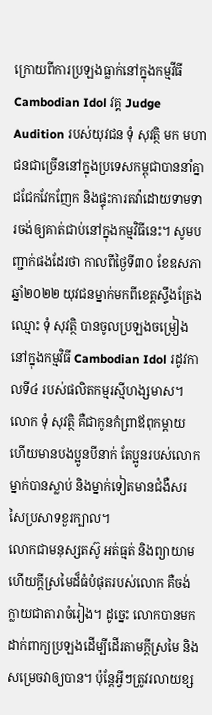ក្រោយពីការប្រឡងធ្លាក់នៅក្នុងកម្មវីធី Cambodian Idol វគ្គ Judge Audition របស់យុវជន ទុំ សុវត្ថិ មក មហាជនជាច្រើននៅក្នុងប្រទេសកម្ពុជាបាននាំគ្នាជជែកវែកញែក និងផ្ទុះការតវ៉ាដោយទាមទារចង់ឲ្យគាត់ជាប់នៅក្នុងកម្មវិធីនេះ។ សូមបញ្ជាក់ផងដែរថា កាលពីថ្ងៃទី៣០ ខែឧសភា ឆ្នាំ២០២២ យុវជនម្នាក់មកពីខេត្តស្ទឹងត្រែង ឈ្មោះ ទុំ សុវត្ថិ បានចូលប្រឡងចម្រៀងនៅក្នុងកម្មវិធី Cambodian Idol រដូវកាលទី៤ របស់ផលិតកម្មរស្មីហង្សមាស។ លោក ទុំ សុវត្ថិ គឺជាកូនកំព្រាឪពុកម្តាយ ហើយមានបងប្អូនបីនាក់ តែប្អូនរបស់លោកម្នាក់បានស្លាប់ និងម្នាក់ទៀតមានជំងឺសរសៃប្រសាទខួរក្បាល។
លោកជាមនុស្សតស៊ូ អត់ធ្មត់ និងព្យាយាម ហើយក្តីស្រមៃដ៏ធំបំផុតរបស់លោក គឺចង់ក្លាយជាតារាចំរៀង។ ដូច្នេះ លោកបានមកដាក់ពាក្យប្រឡងដើម្បីដើរតាមក្តីស្រមៃ និងសម្រេចវាឲ្យបាន។ ប៉ុន្តែអ្វីៗត្រូវរលាយខ្ស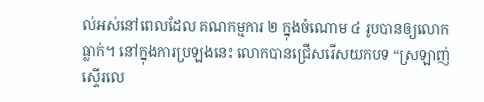ល់អស់នៅពេលដែល គណកម្មការ ២ ក្នុងចំណោម ៤ រូបបានឲ្យលោកធ្លាក់។ នៅក្នុងការប្រឡងនេះ លោកបានជ្រើសរើសយកបទ “ស្រឡាញ់ស្ទើរលេ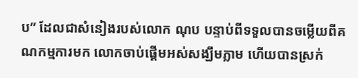ប” ដែលជាសំនៀងរបស់លោក ណុប បន្ទាប់ពីទទួលបានចម្លើយពីគណកម្មការមក លោកចាប់ផ្តើមអស់សង្ឃឹមភ្លាម ហើយបានស្រក់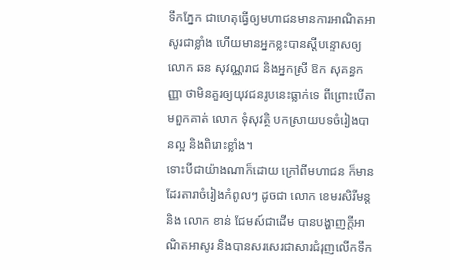ទឹកភ្នែក ជាហេតុធ្វើឲ្យមហាជនមានការអាណិតអាសូរជាខ្លាំង ហើយមានអ្នកខ្លះបានស្តីបន្ទោសឲ្យលោក ឆន សុវណ្ណរាជ និងអ្នកស្រី ឱក សុគន្ធកញ្ញា ថាមិនគួរឲ្យយុវជនរូបនេះធ្លាក់ទេ ពីព្រោះបើតាមពួកគាត់ លោក ទុំសុវត្ថិ បកស្រាយបទចំរៀងបានល្អ និងពិរោះខ្លាំង។
ទោះបីជាយ៉ាងណាក៏ដោយ ក្រៅពីមហាជន ក៏មានដែរតារាចំរៀងកំពូលៗ ដូចជា លោក ខេមរសិរីមន្ត និង លោក ខាន់ ជែមស៍ជាដើម បានបង្ហាញក្តីអាណិតអាសូរ និងបានសរសេរជាសារជំរុញលើកទឹក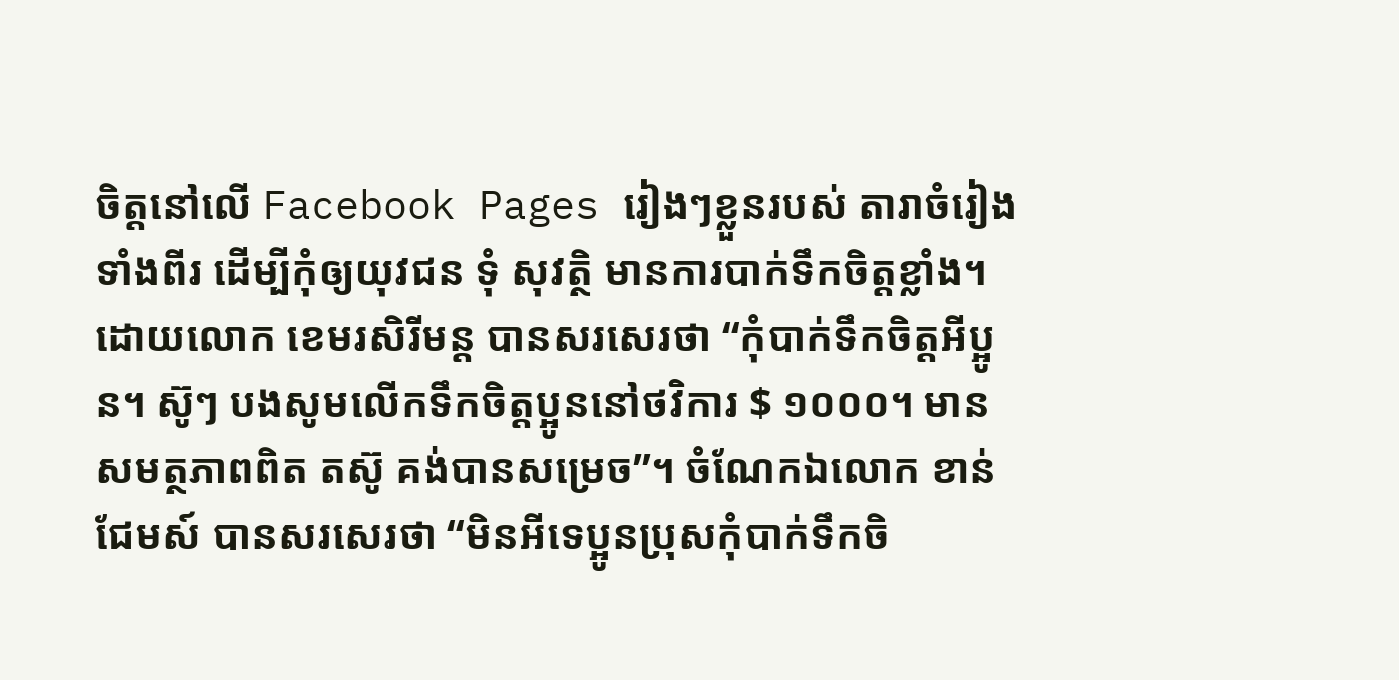ចិត្តនៅលើ Facebook Pages រៀងៗខ្លួនរបស់ តារាចំរៀងទាំងពីរ ដើម្បីកុំឲ្យយុវជន ទុំ សុវត្ថិ មានការបាក់ទឹកចិត្តខ្លាំង។ ដោយលោក ខេមរសិរីមន្ត បានសរសេរថា “កុំបាក់ទឹកចិត្តអីប្អូន។ ស៊ូៗ បងសូមលើកទឹកចិត្តប្អូននៅថវិការ $ ១០០០។ មានសមត្ថភាពពិត តស៊ូ គង់បានសម្រេច”។ ចំណែកឯលោក ខាន់ ជែមស៍ បានសរសេរថា “មិនអីទេប្អូនប្រុសកុំបាក់ទឹកចិ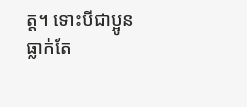ត្ត។ ទោះបីជាប្អូនធ្លាក់តែ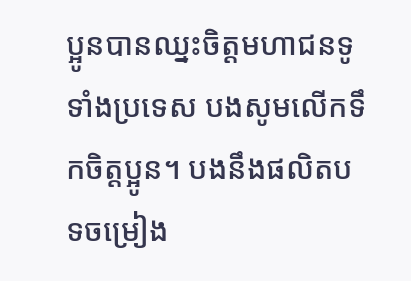ប្អូនបានឈ្នះចិត្តមហាជនទូទាំងប្រទេស បងសូមលើកទឹកចិត្តប្អូន។ បងនឹងផលិតបទចម្រៀង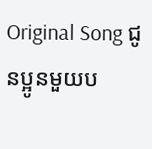Original Song ជូនប្អូនមួយប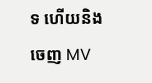ទ ហើយនិងចេញ MV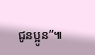ជូនប្អូន”៕